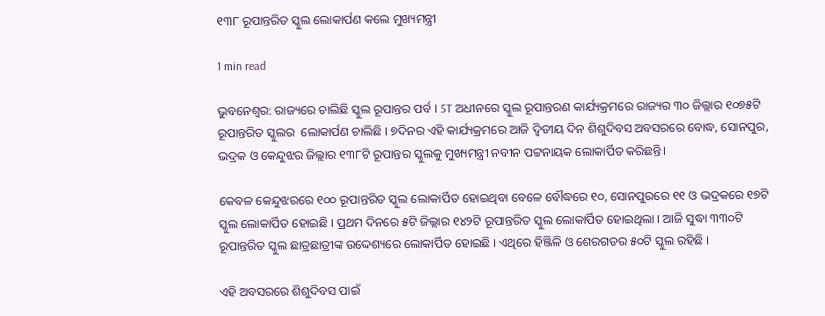୧୩୮ ରୂପାନ୍ତରିତ ସ୍କୁଲ ଲୋକାର୍ପଣ କଲେ ମୁଖ୍ୟମନ୍ତ୍ରୀ

1 min read

ଭୁବନେଶ୍ବର: ରାଜ୍ୟରେ ଚାଲିଛି ସ୍କୁଲ ରୂପାନ୍ତର ପର୍ବ । 5T ଅଧୀନରେ ସ୍କୁଲ ରୂପାନ୍ତରଣ କାର୍ଯ୍ୟକ୍ରମରେ ରାଜ୍ୟର ୩୦ ଜିଲ୍ଲାର ୧୦୭୫ଟି ରୂପାନ୍ତରିତ ସ୍କୁଲର  ଲୋକାର୍ପଣ ଚାଲିଛି । ୭ଦିନର ଏହି କାର୍ଯ୍ୟକ୍ରମରେ ଆଜି ଦ୍ବିତୀୟ ଦିନ ଶିଶୁଦିବସ ଅବସରରେ ବୋଦ୍ଧ, ସୋନପୁର, ଭଦ୍ରକ ଓ କେନ୍ଦୁଝର ଜିଲ୍ଲାର ୧୩୮ଟି ରୂପାନ୍ତର ସ୍କୁଲକୁ ମୁଖ୍ୟମନ୍ତ୍ରୀ ନବୀନ ପଟ୍ଟନାୟକ ଲୋକାର୍ପିତ କରିଛନ୍ତି।

କେବଳ କେନ୍ଦୁଝରରେ ୧୦୦ ରୂପାନ୍ତରିତ ସ୍କୁଲ ଲୋକାର୍ପିତ ହୋଇଥିବା ବେଳେ ବୌଦ୍ଧରେ ୧୦, ସୋନପୁରରେ ୧୧ ଓ ଭଦ୍ରକରେ ୧୭ଟି ସ୍କୁଲ ଲୋକାର୍ପିତ ହୋଇଛି । ପ୍ରଥମ ଦିନରେ ୫ଟି ଜିଲ୍ଲାର ୧୪୨ଟି ରୂପାନ୍ତରିତ ସ୍କୁଲ ଲୋକାର୍ପିତ ହୋଇଥିଲା । ଆଜି ସୁଦ୍ଧା ୩୩୦ଟି ରୂପାନ୍ତରିତ ସ୍କୁଲ ଛାତ୍ରଛାତ୍ରୀଙ୍କ ଉଦ୍ଦେଶ୍ୟରେ ଲୋକାର୍ପିତ ହୋଇଛି । ଏଥିରେ ହିଞ୍ଜିଳି ଓ ଶେରଗଡର ୫୦ଟି ସ୍କୁଲ ରହିଛି ।

ଏହି ଅବସରରେ ଶିଶୁଦିବସ ପାଇଁ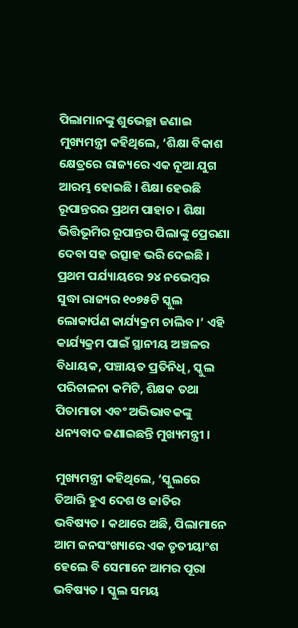ପିଲାମାନଙ୍କୁ ଶୁଭେଚ୍ଛା ଜଣାଇ ମୁଖ୍ୟମନ୍ତ୍ରୀ କହିଥିଲେ, ‘ଶିକ୍ଷା ବିକାଶ କ୍ଷେତ୍ରରେ ରାଜ୍ୟରେ ଏକ ନୂଆ ଯୁଗ ଆରମ୍ଭ ହୋଇଛି । ଶିକ୍ଷା ହେଉଛି ରୂପାନ୍ତରର ପ୍ରଥମ ପାହାଚ । ଶିକ୍ଷା ଭିତ୍ତିଭୂମିର ରୂପାନ୍ତର ପିଲାଙ୍କୁ ପ୍ରେରଣା ଦେବା ସହ ଉତ୍ସାହ ଭରି ଦେଇଛି । ପ୍ରଥମ ପର୍ଯ୍ୟାୟରେ ୨୪ ନଭେମ୍ବର ସୁଦ୍ଧା ରାଜ୍ୟର ୧୦୭୫ଟି ସ୍କୁଲ ଲୋକାର୍ପଣ କାର୍ଯ୍ୟକ୍ରମ ଚାଲିବ ।’ ଏହି କାର୍ଯ୍ୟକ୍ରମ ପାଇଁ ସ୍ଥାନୀୟ ଅଞ୍ଚଳର ବିଧାୟକ, ପଞ୍ଚାୟତ ପ୍ରତିନିଧି, ସ୍କୁଲ ପରିଚାଳନା କମିଟି, ଶିକ୍ଷକ ତଥା ପିତାମାତା ଏବଂ ଅଭିଭାବକଙ୍କୁ ଧନ୍ୟବାଦ ଜଣାଇଛନ୍ତି ମୁଖ୍ୟମନ୍ତ୍ରୀ ।

ମୁଖ୍ୟମନ୍ତ୍ରୀ କହିଥିଲେ, ‘ସ୍କୁଲରେ ତିଆରି ହୁଏ ଦେଶ ଓ ଜାତିର ଭବିଷ୍ୟତ । କଥାରେ ଅଛି, ପିଲାମାନେ ଆମ ଜନସଂଖ୍ୟାରେ ଏକ ତୃତୀୟାଂଶ ହେଲେ ବି ସେମାନେ ଆମର ପୂରା ଭବିଷ୍ୟତ । ସ୍କୁଲ ସମୟ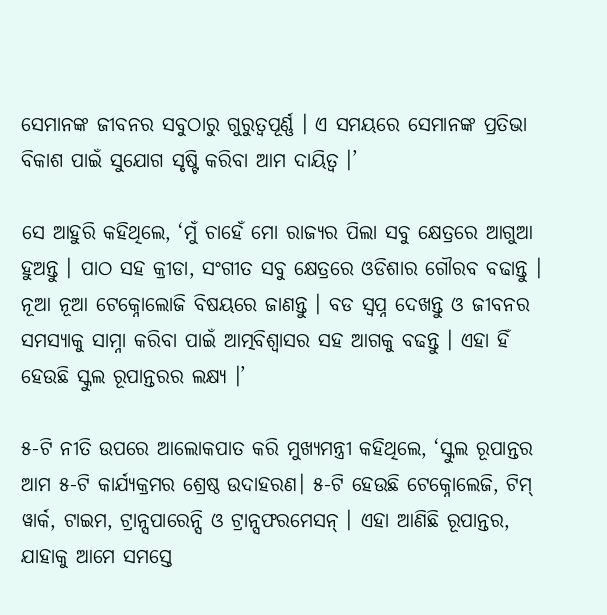ସେମାନଙ୍କ ଜୀବନର ସବୁଠାରୁ ଗୁରୁତ୍ବପୂର୍ଣ୍ଣ । ଏ ସମୟରେ ସେମାନଙ୍କ ପ୍ରତିଭା ବିକାଶ ପାଇଁ ସୁଯୋଗ ସୃଷ୍ଟି କରିବା ଆମ ଦାୟିତ୍ବ ।’

ସେ ଆହୁରି କହିଥିଲେ, ‘ମୁଁ ଚାହେଁ ମୋ ରାଜ୍ୟର ପିଲା ସବୁ କ୍ଷେତ୍ରରେ ଆଗୁଆ ହୁଅନ୍ତୁ । ପାଠ ସହ କ୍ରୀଡା, ସଂଗୀତ ସବୁ କ୍ଷେତ୍ରରେ ଓଡିଶାର ଗୌରବ ବଢାନ୍ତୁ । ନୂଆ ନୂଆ ଟେକ୍ନୋଲୋଜି ବିଷୟରେ ଜାଣନ୍ତୁ । ବଡ ସ୍ବପ୍ନ ଦେଖନ୍ତୁ ଓ ଜୀବନର ସମସ୍ୟାକୁ ସାମ୍ନା କରିବା ପାଇଁ ଆତ୍ମବିଶ୍ବାସର ସହ ଆଗକୁ ବଢନ୍ତୁ । ଏହା ହିଁ ହେଉଛି ସ୍କୁଲ ରୂପାନ୍ତରର ଲକ୍ଷ୍ୟ ।’

୫-ଟି ନୀତି ଉପରେ ଆଲୋକପାତ କରି ମୁଖ୍ୟମନ୍ତ୍ରୀ କହିଥିଲେ, ‘ସ୍କୁଲ ରୂପାନ୍ତର ଆମ ୫-ଟି କାର୍ଯ୍ୟକ୍ରମର ଶ୍ରେଷ୍ଠ ଉଦାହରଣ। ୫-ଟି ହେଉଛି ଟେକ୍ନୋଲେଜି, ଟିମ୍ ୱାର୍କ, ଟାଇମ, ଟ୍ରାନ୍ସପାରେନ୍ସି ଓ ଟ୍ରାନ୍ସଫରମେସନ୍ । ଏହା ଆଣିଛି ରୂପାନ୍ତର, ଯାହାକୁ ଆମେ ସମସ୍ତେ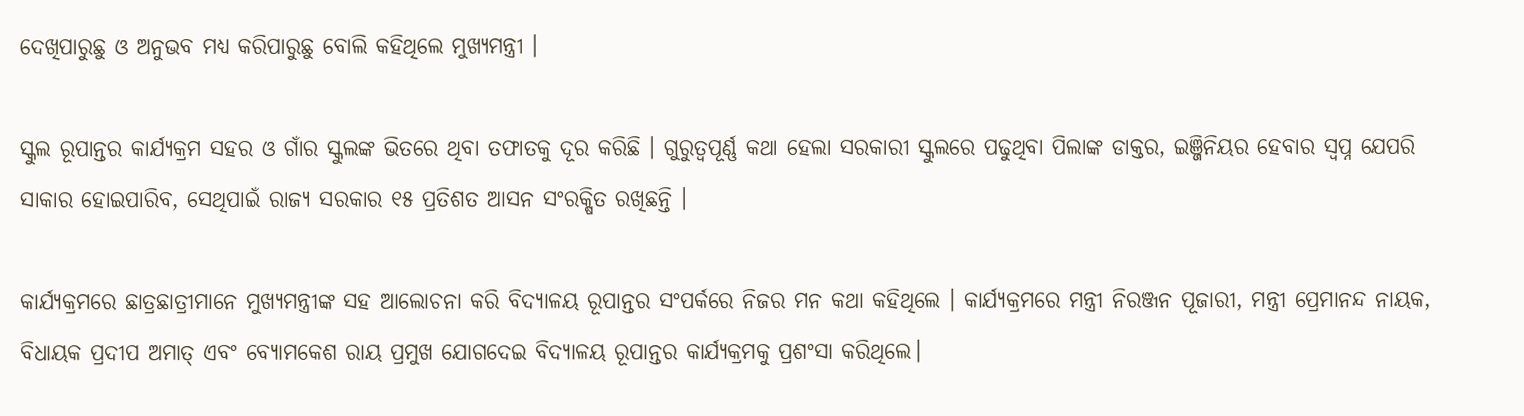ଦେଖିପାରୁଛୁ ଓ ଅନୁଭବ ମଧ୍ୟ କରିପାରୁଛୁ ବୋଲି କହିଥିଲେ ମୁଖ୍ୟମନ୍ତ୍ରୀ ।

ସ୍କୁଲ ରୂପାନ୍ତର କାର୍ଯ୍ୟକ୍ରମ ସହର ଓ ଗାଁର ସ୍କୁଲଙ୍କ ଭିତରେ ଥିବା ତଫାତକୁ ଦୂର କରିଛି । ଗୁରୁତ୍ବପୂର୍ଣ୍ଣ କଥା ହେଲା ସରକାରୀ ସ୍କୁଲରେ ପଢୁଥିବା ପିଲାଙ୍କ ଡାକ୍ତର, ଇଞ୍ଜିନିୟର ହେବାର ସ୍ବପ୍ନ ଯେପରି ସାକାର ହୋଇପାରିବ, ସେଥିପାଇଁ ରାଜ୍ୟ ସରକାର ୧୫ ପ୍ରତିଶତ ଆସନ ସଂରକ୍ଷିତ ରଖିଛନ୍ତି ।

କାର୍ଯ୍ୟକ୍ରମରେ ଛାତ୍ରଛାତ୍ରୀମାନେ ମୁଖ୍ୟମନ୍ତ୍ରୀଙ୍କ ସହ ଆଲୋଚନା କରି ବିଦ୍ୟାଳୟ ରୂପାନ୍ତର ସଂପର୍କରେ ନିଜର ମନ କଥା କହିଥିଲେ । କାର୍ଯ୍ୟକ୍ରମରେ ମନ୍ତ୍ରୀ ନିରଞ୍ଜନ ପୂଜାରୀ, ମନ୍ତ୍ରୀ ପ୍ରେମାନନ୍ଦ ନାୟକ, ବିଧାୟକ ପ୍ରଦୀପ ଅମାତ୍ ଏବଂ ବ୍ୟୋମକେଶ ରାୟ ପ୍ରମୁଖ ଯୋଗଦେଇ ବିଦ୍ୟାଳୟ ରୂପାନ୍ତର କାର୍ଯ୍ୟକ୍ରମକୁ ପ୍ରଶଂସା କରିଥିଲେ।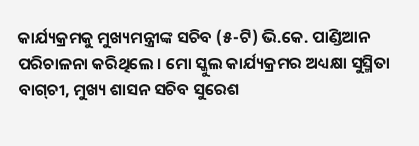କାର୍ଯ୍ୟକ୍ରମକୁ ମୁଖ୍ୟମନ୍ତ୍ରୀଙ୍କ ସଚିବ (୫-ଟି) ଭି.କେ. ପାଣ୍ଡିଆନ ପରିଚାଳନା କରିଥିଲେ । ମୋ ସ୍କୁଲ କାର୍ଯ୍ୟକ୍ରମର ଅଧ୍ୟକ୍ଷା ସୁସ୍ମିତା ବାଗ୍‌ଚୀ, ମୁଖ୍ୟ ଶାସନ ସଚିବ ସୁରେଶ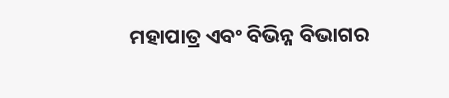ମହାପାତ୍ର ଏବଂ ବିଭିନ୍ନ ବିଭାଗର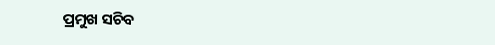ପ୍ରମୁଖ ସଚିବ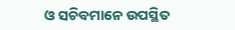ଓ ସଚିବମାନେ ଉପସ୍ଥିତ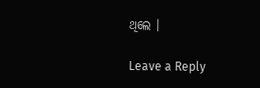ଥିଲେ ।

Leave a Reply